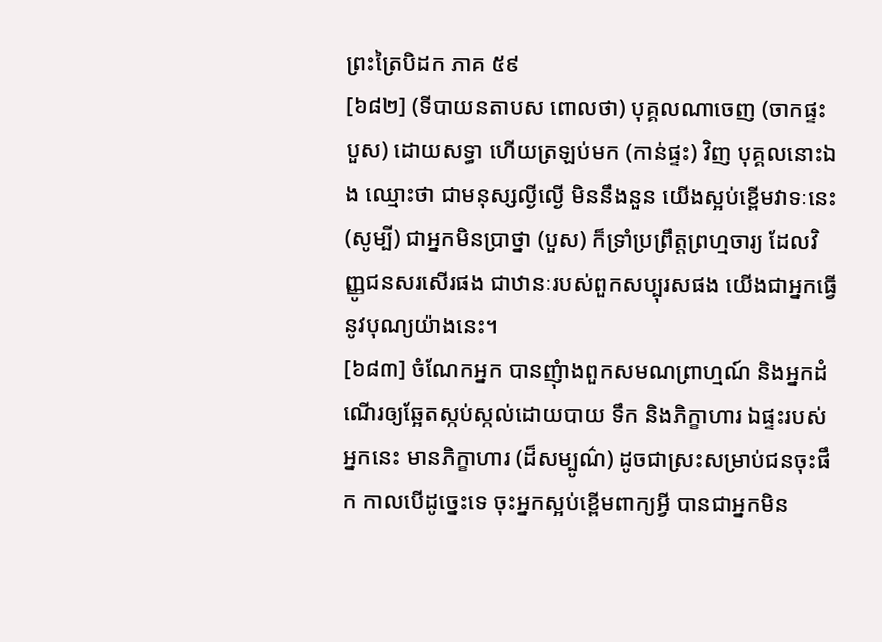ព្រះត្រៃបិដក ភាគ ៥៩
[៦៨២] (ទីបាយនតាបស ពោលថា) បុគ្គលណាចេញ (ចាកផ្ទះបួស) ដោយសទ្ធា ហើយត្រឡប់មក (កាន់ផ្ទះ) វិញ បុគ្គលនោះឯង ឈ្មោះថា ជាមនុស្សល្ងីល្ងើ មិននឹងនួន យើងស្អប់ខ្ពើមវាទៈនេះ (សូម្បី) ជាអ្នកមិនប្រាថ្នា (បួស) ក៏ទាំ្រប្រព្រឹត្តព្រហ្មចារ្យ ដែលវិញ្ញូជនសរសើរផង ជាឋានៈរបស់ពួកសប្បុរសផង យើងជាអ្នកធ្វើនូវបុណ្យយ៉ាងនេះ។
[៦៨៣] ចំណែកអ្នក បានញុំាងពួកសមណព្រាហ្មណ៍ និងអ្នកដំណើរឲ្យឆ្អែតស្កប់ស្កល់ដោយបាយ ទឹក និងភិក្ខាហារ ឯផ្ទះរបស់អ្នកនេះ មានភិក្ខាហារ (ដ៏សម្បូណ៌) ដូចជាស្រះសម្រាប់ជនចុះផឹក កាលបើដូច្នេះទេ ចុះអ្នកស្អប់ខ្ពើមពាក្យអ្វី បានជាអ្នកមិន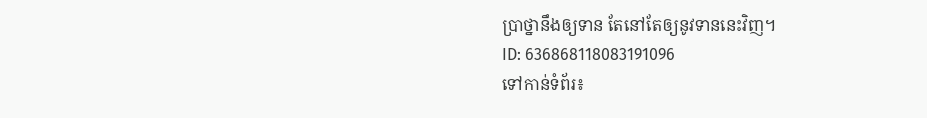ប្រាថ្នានឹងឲ្យទាន តែនៅតែឲ្យនូវទាននេះវិញ។
ID: 636868118083191096
ទៅកាន់ទំព័រ៖